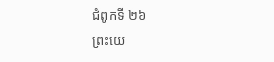ជំពូកទី ២៦
ព្រះយេ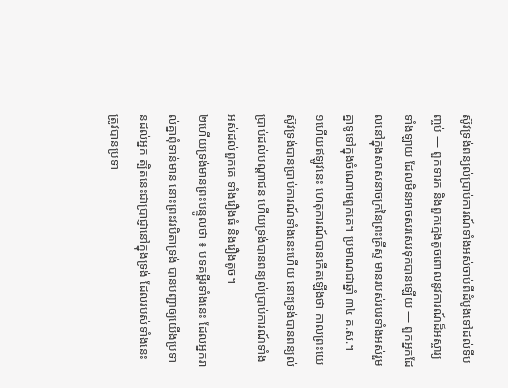ស៊ូវទ្រង់ពន្យល់ប្រាប់ការណ៍ទាំងអស់ចាប់ពីដំបូងទៅដល់ទីបញ្ចប់ — ពួកទារក និងពួកក្មេងតូចពោលនូវការណ៍ដ៏អស្ចារ្យទាំងឡាយ ដែលមិនអាចសរសេរទុកបានឡើយ — ពួកអ្នកដែលនៅក្នុងសាសនាចក្រនៃព្រះគ្រីស្ទ មានរបស់របរទាំងអស់រួមគ្នាទូទៅក្នុងចំណោមពួកគេ។ ប្រមាណជាឆ្នាំ ៣៤ គ.ស.។
១ហើយឥឡូវនេះ ហេតុការណ៍បានកើតឡើងថា កាលព្រះយេស៊ូវទ្រង់បានប្រាប់ការណ៍ទាំងនេះហើយ នោះទ្រង់បានពន្យល់ប្រាប់ដល់បណ្ដាជន ហើយទ្រង់បានពន្យល់ប្រាប់ការណ៍ទាំងអស់ដល់ពួកគេ ទាំងរឿងធំ និងរឿងតូច។
២ហើយទ្រង់មានព្រះបន្ទូលថា ៖ បទគម្ពីរទាំងនេះ ដែលអ្នករាល់គ្នាពុំទាន់មាន នោះព្រះវរបិតាទ្រង់ បានបញ្ជាឲ្យយើងប្រទានដល់អ្នក ត្បិតនេះជាប្រាជ្ញានៅក្នុងទ្រង់ ដែលរបស់ទាំងនេះត្រូវបានប្រទា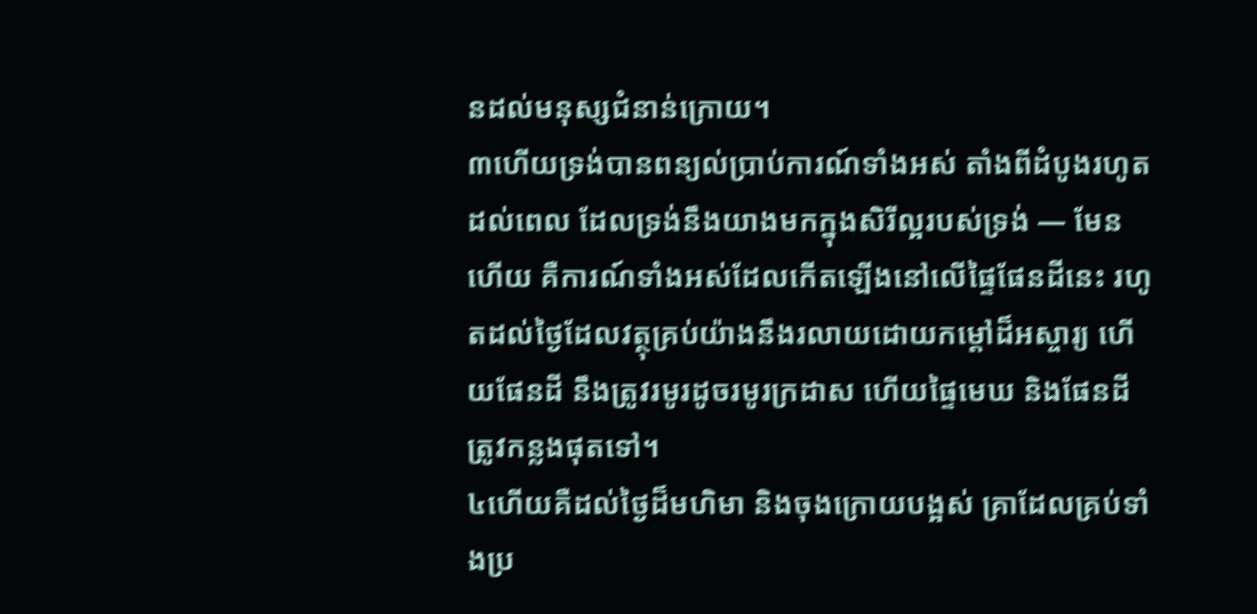នដល់មនុស្សជំនាន់ក្រោយ។
៣ហើយទ្រង់បានពន្យល់ប្រាប់ការណ៍ទាំងអស់ តាំងពីដំបូងរហូតដល់ពេល ដែលទ្រង់នឹងយាងមកក្នុងសិរីល្អរបស់ទ្រង់ — មែនហើយ គឺការណ៍ទាំងអស់ដែលកើតឡើងនៅលើផ្ទៃផែនដីនេះ រហូតដល់ថ្ងៃដែលវត្ថុគ្រប់យ៉ាងនឹងរលាយដោយកម្ដៅដ៏អស្ចារ្យ ហើយផែនដី នឹងត្រូវរមូរដូចរមូរក្រដាស ហើយផ្ទៃមេឃ និងផែនដីត្រូវកន្លងផុតទៅ។
៤ហើយគឺដល់ថ្ងៃដ៏មហិមា និងចុងក្រោយបង្អស់ គ្រាដែលគ្រប់ទាំងប្រ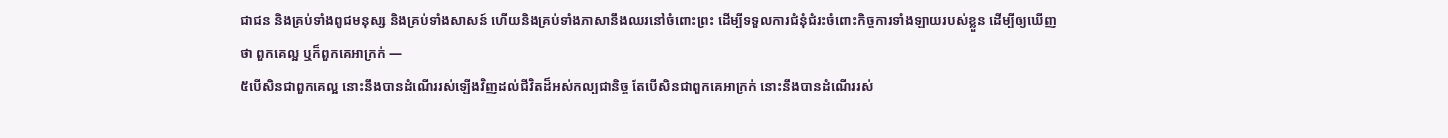ជាជន និងគ្រប់ទាំងពូជមនុស្ស និងគ្រប់ទាំងសាសន៍ ហើយនិងគ្រប់ទាំងភាសានឹងឈរនៅចំពោះព្រះ ដើម្បីទទួលការជំនុំជំរះចំពោះកិច្ចការទាំងឡាយរបស់ខ្លួន ដើម្បីឲ្យឃើញថា ពួកគេល្អ ឬក៏ពួកគេអាក្រក់ —
៥បើសិនជាពួកគេល្អ នោះនឹងបានដំណើររស់ឡើងវិញដល់ជីវិតដ៏អស់កល្បជានិច្ច តែបើសិនជាពួកគេអាក្រក់ នោះនឹងបានដំណើររស់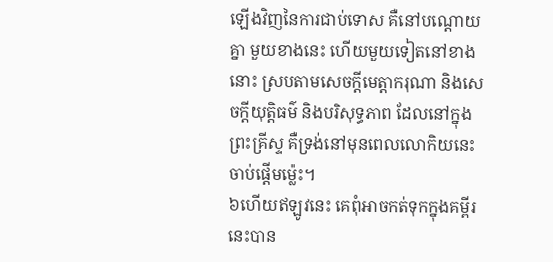ឡើងវិញនៃការជាប់ទោស គឺនៅបណ្ដោយគ្នា មួយខាងនេះ ហើយមួយទៀតនៅខាងនោះ ស្របតាមសេចក្ដីមេត្តាករុណា និងសេចក្ដីយុត្តិធម៌ និងបរិសុទ្ធភាព ដែលនៅក្នុងព្រះគ្រីស្ទ គឺទ្រង់នៅមុនពេលលោកិយនេះចាប់ផ្ដើមម្ល៉េះ។
៦ហើយឥឡូវនេះ គេពុំអាចកត់ទុកក្នុងគម្ពីរនេះបាន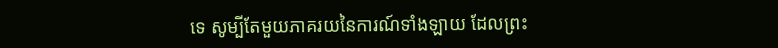ទេ សូម្បីតែមួយភាគរយនៃការណ៍ទាំងឡាយ ដែលព្រះ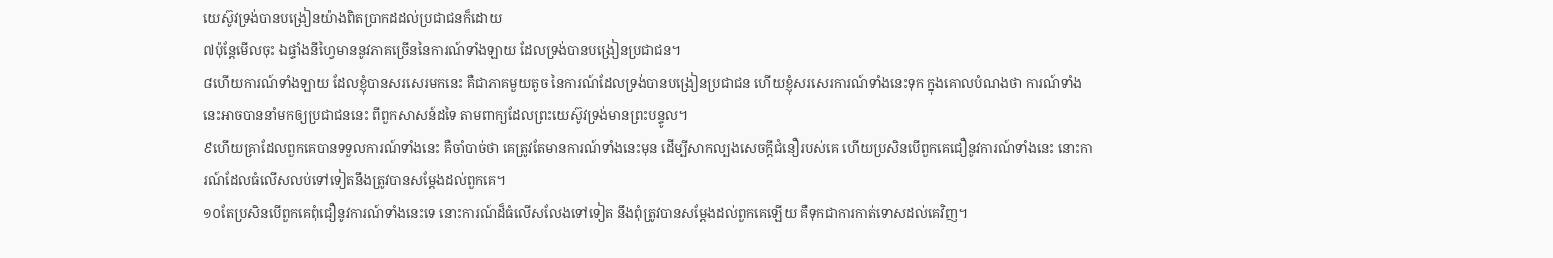យេស៊ូវទ្រង់បានបង្រៀនយ៉ាងពិតប្រាកដដល់ប្រជាជនក៏ដោយ
៧ប៉ុន្តែមើលចុះ ឯផ្ទាំងនីហ្វៃមាននូវភាគច្រើននៃការណ៍ទាំងឡាយ ដែលទ្រង់បានបង្រៀនប្រជាជន។
៨ហើយការណ៍ទាំងឡាយ ដែលខ្ញុំបានសរសេរមកនេះ គឺជាភាគមួយតូច នៃការណ៍ដែលទ្រង់បានបង្រៀនប្រជាជន ហើយខ្ញុំសរសេរការណ៍ទាំងនេះទុក ក្នុងគោលបំណងថា ការណ៍ទាំងនេះអាចបាននាំមកឲ្យប្រជាជននេះ ពីពួកសាសន៍ដទៃ តាមពាក្យដែលព្រះយេស៊ូវទ្រង់មានព្រះបន្ទូល។
៩ហើយគ្រាដែលពួកគេបានទទួលការណ៍ទាំងនេះ គឺចាំបាច់ថា គេត្រូវតែមានការណ៍ទាំងនេះមុន ដើម្បីសាកល្បងសេចក្ដីជំនឿរបស់គេ ហើយប្រសិនបើពួកគេជឿនូវការណ៍ទាំងនេះ នោះការណ៍ដែលធំលើសលប់ទៅទៀតនឹងត្រូវបានសម្ដែងដល់ពួកគេ។
១០តែប្រសិនបើពួកគេពុំជឿនូវការណ៍ទាំងនេះទេ នោះការណ៍ដ៏ធំលើសលែងទៅទៀត នឹងពុំត្រូវបានសម្ដែងដល់ពួកគេឡើយ គឺទុកជាការកាត់ទោសដល់គេវិញ។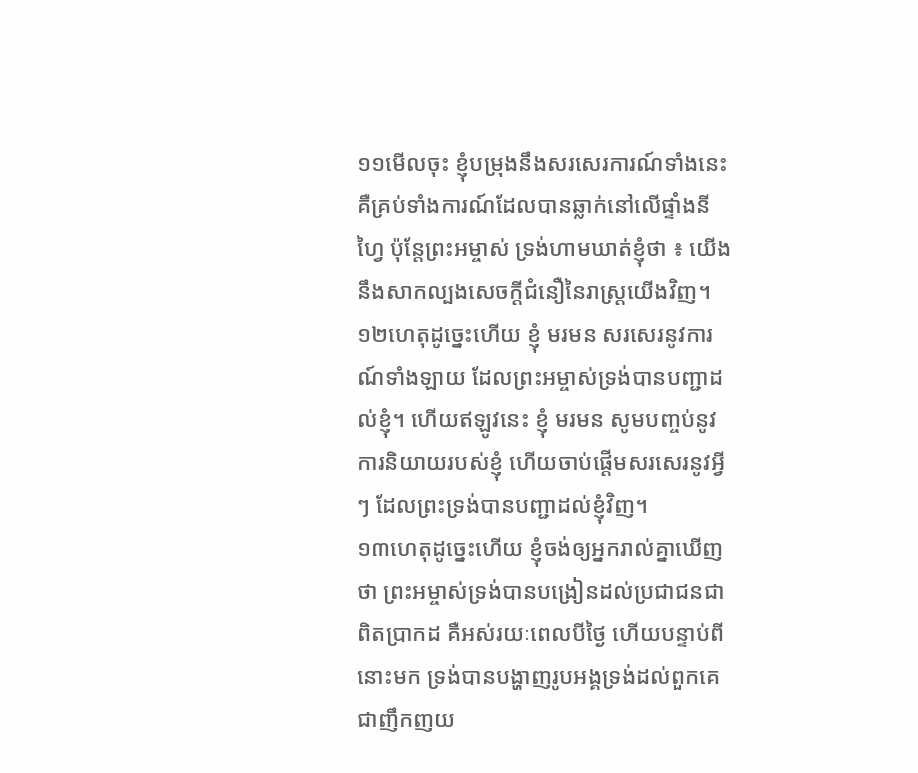១១មើលចុះ ខ្ញុំបម្រុងនឹងសរសេរការណ៍ទាំងនេះ គឺគ្រប់ទាំងការណ៍ដែលបានឆ្លាក់នៅលើផ្ទាំងនីហ្វៃ ប៉ុន្តែព្រះអម្ចាស់ ទ្រង់ហាមឃាត់ខ្ញុំថា ៖ យើងនឹងសាកល្បងសេចក្ដីជំនឿនៃរាស្ត្រយើងវិញ។
១២ហេតុដូច្នេះហើយ ខ្ញុំ មរមន សរសេរនូវការណ៍ទាំងឡាយ ដែលព្រះអម្ចាស់ទ្រង់បានបញ្ជាដល់ខ្ញុំ។ ហើយឥឡូវនេះ ខ្ញុំ មរមន សូមបញ្ចប់នូវការនិយាយរបស់ខ្ញុំ ហើយចាប់ផ្ដើមសរសេរនូវអ្វីៗ ដែលព្រះទ្រង់បានបញ្ជាដល់ខ្ញុំវិញ។
១៣ហេតុដូច្នេះហើយ ខ្ញុំចង់ឲ្យអ្នករាល់គ្នាឃើញថា ព្រះអម្ចាស់ទ្រង់បានបង្រៀនដល់ប្រជាជនជាពិតប្រាកដ គឺអស់រយៈពេលបីថ្ងៃ ហើយបន្ទាប់ពីនោះមក ទ្រង់បានបង្ហាញរូបអង្គទ្រង់ដល់ពួកគេជាញឹកញយ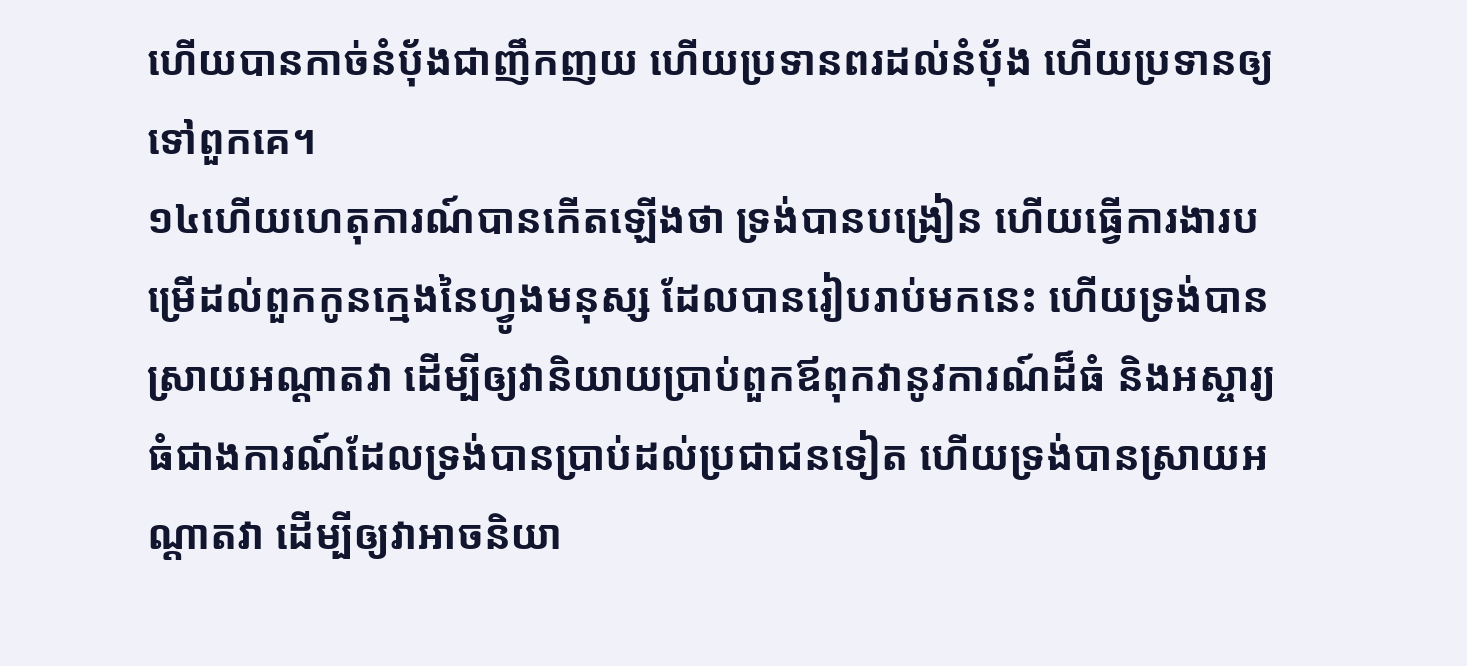ហើយបានកាច់នំប៉័ងជាញឹកញយ ហើយប្រទានពរដល់នំប៉័ង ហើយប្រទានឲ្យទៅពួកគេ។
១៤ហើយហេតុការណ៍បានកើតឡើងថា ទ្រង់បានបង្រៀន ហើយធ្វើការងារបម្រើដល់ពួកកូនក្មេងនៃហ្វូងមនុស្ស ដែលបានរៀបរាប់មកនេះ ហើយទ្រង់បានស្រាយអណ្ដាតវា ដើម្បីឲ្យវានិយាយប្រាប់ពួកឪពុកវានូវការណ៍ដ៏ធំ និងអស្ចារ្យ ធំជាងការណ៍ដែលទ្រង់បានប្រាប់ដល់ប្រជាជនទៀត ហើយទ្រង់បានស្រាយអណ្ដាតវា ដើម្បីឲ្យវាអាចនិយា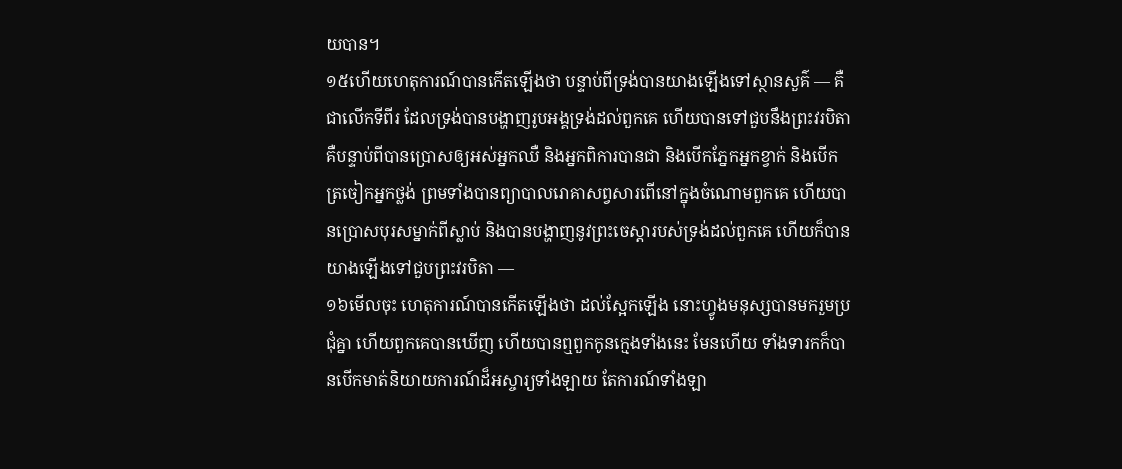យបាន។
១៥ហើយហេតុការណ៍បានកើតឡើងថា បន្ទាប់ពីទ្រង់បានយាងឡើងទៅស្ថានសួគ៌ — គឺជាលើកទីពីរ ដែលទ្រង់បានបង្ហាញរូបអង្គទ្រង់ដល់ពួកគេ ហើយបានទៅជួបនឹងព្រះវរបិតា គឺបន្ទាប់ពីបានប្រោសឲ្យអស់អ្នកឈឺ និងអ្នកពិការបានជា និងបើកភ្នែកអ្នកខ្វាក់ និងបើក ត្រចៀកអ្នកថ្លង់ ព្រមទាំងបានព្យាបាលរោគាសព្វសារពើនៅក្នុងចំណោមពួកគេ ហើយបានប្រោសបុរសម្នាក់ពីស្លាប់ និងបានបង្ហាញនូវព្រះចេស្ដារបស់ទ្រង់ដល់ពួកគេ ហើយក៏បានយាងឡើងទៅជួបព្រះវរបិតា —
១៦មើលចុះ ហេតុការណ៍បានកើតឡើងថា ដល់ស្អែកឡើង នោះហ្វូងមនុស្សបានមករួមប្រជុំគ្នា ហើយពួកគេបានឃើញ ហើយបានឮពួកកូនក្មេងទាំងនេះ មែនហើយ ទាំងទារកក៏បានបើកមាត់និយាយការណ៍ដ៏អស្ចារ្យទាំងឡាយ តែការណ៍ទាំងឡា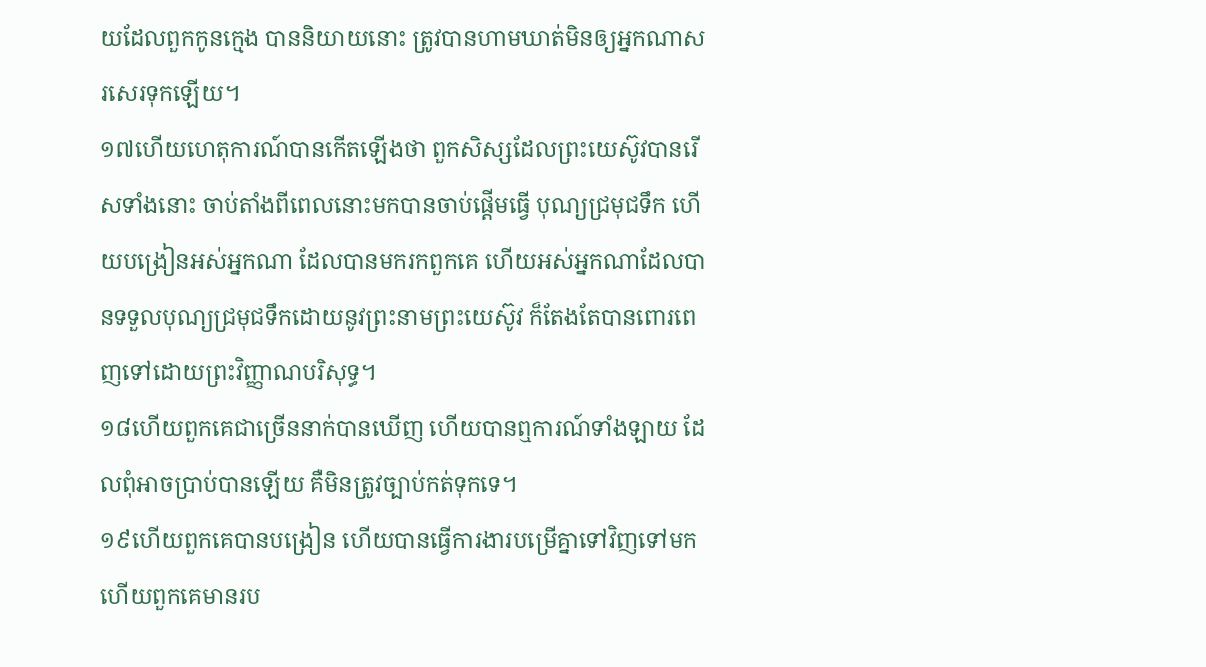យដែលពួកកូនក្មេង បាននិយាយនោះ ត្រូវបានហាមឃាត់មិនឲ្យអ្នកណាសរសេរទុកឡើយ។
១៧ហើយហេតុការណ៍បានកើតឡើងថា ពួកសិស្សដែលព្រះយេស៊ូវបានរើសទាំងនោះ ចាប់តាំងពីពេលនោះមកបានចាប់ផ្ដើមធ្វើ បុណ្យជ្រមុជទឹក ហើយបង្រៀនអស់អ្នកណា ដែលបានមករកពួកគេ ហើយអស់អ្នកណាដែលបានទទួលបុណ្យជ្រមុជទឹកដោយនូវព្រះនាមព្រះយេស៊ូវ ក៏តែងតែបានពោរពេញទៅដោយព្រះវិញ្ញាណបរិសុទ្ធ។
១៨ហើយពួកគេជាច្រើននាក់បានឃើញ ហើយបានឮការណ៍ទាំងឡាយ ដែលពុំអាចប្រាប់បានឡើយ គឺមិនត្រូវច្បាប់កត់ទុកទេ។
១៩ហើយពួកគេបានបង្រៀន ហើយបានធ្វើការងារបម្រើគ្នាទៅវិញទៅមក ហើយពួកគេមានរប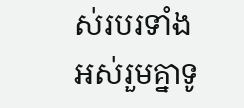ស់របរទាំងអស់រួមគ្នាទូ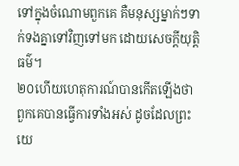ទៅក្នុងចំណោមពួកគេ គឺមនុស្សម្នាក់ៗទាក់ទងគ្នាទៅវិញទៅមក ដោយសេចក្ដីយុត្តិធម៌។
២០ហើយហេតុការណ៍បានកើតឡើងថា ពួកគេបានធ្វើការទាំងអស់ ដូចដែលព្រះយេ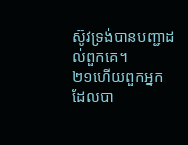ស៊ូវទ្រង់បានបញ្ជាដល់ពួកគេ។
២១ហើយពួកអ្នកដែលបា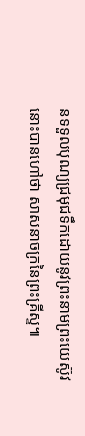នទទួលបុណ្យជ្រមុជទឹកដោយនូវព្រះនាមព្រះយេស៊ូវ នោះបានហៅថា សាសនាចក្រនៃព្រះគ្រីស្ទ៕